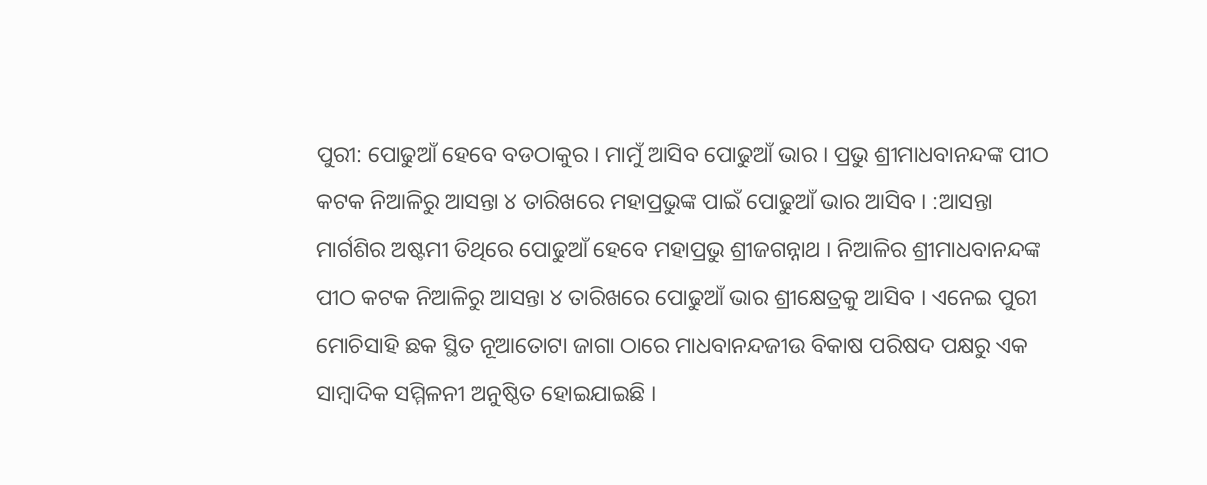ପୁରୀ: ପୋଢୁଆଁ ହେବେ ବଡଠାକୁର । ମାମୁଁ ଆସିବ ପୋଢୁଆଁ ଭାର । ପ୍ରଭୁ ଶ୍ରୀମାଧବାନନ୍ଦଙ୍କ ପୀଠ କଟକ ନିଆଳିରୁ ଆସନ୍ତା ୪ ତାରିଖରେ ମହାପ୍ରଭୁଙ୍କ ପାଇଁ ପୋଢୁଆଁ ଭାର ଆସିବ । :ଆସନ୍ତା ମାର୍ଗଶିର ଅଷ୍ଟମୀ ତିଥିରେ ପୋଢୁଆଁ ହେବେ ମହାପ୍ରଭୁ ଶ୍ରୀଜଗନ୍ନାଥ । ନିଆଳିର ଶ୍ରୀମାଧବାନନ୍ଦଙ୍କ ପୀଠ କଟକ ନିଆଳିରୁ ଆସନ୍ତା ୪ ତାରିଖରେ ପୋଢୁଆଁ ଭାର ଶ୍ରୀକ୍ଷେତ୍ରକୁ ଆସିବ । ଏନେଇ ପୁରୀ ମୋଚିସାହି ଛକ ସ୍ଥିତ ନୂଆତୋଟା ଜାଗା ଠାରେ ମାଧବାନନ୍ଦଜୀଉ ବିକାଷ ପରିଷଦ ପକ୍ଷରୁ ଏକ ସାମ୍ବାଦିକ ସମ୍ମିଳନୀ ଅନୁଷ୍ଠିତ ହୋଇଯାଇଛି ।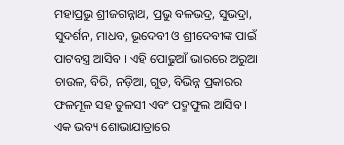ମହାପ୍ରଭୁ ଶ୍ରୀଜଗନ୍ନାଥ, ପ୍ରଭୁ ବଳଭଦ୍ର, ସୁଭଦ୍ରା, ସୁଦର୍ଶନ, ମାଧବ, ଭୂଦେବୀ ଓ ଶ୍ରୀଦେବୀଙ୍କ ପାଇଁ ପାଟବସ୍ତ୍ର ଆସିବ । ଏହି ପୋଢୁଆଁ ଭାରରେ ଅରୁଆ ଚାଉଳ, ବିରି, ନଡ଼ିଆ, ଗୁଡ, ବିଭିନ୍ନ ପ୍ରକାରର ଫଳମୂଳ ସହ ତୁଳସୀ ଏବଂ ପଦ୍ମଫୁଲ ଆସିବ । ଏକ ଭବ୍ୟ ଶୋଭାଯାତ୍ରାରେ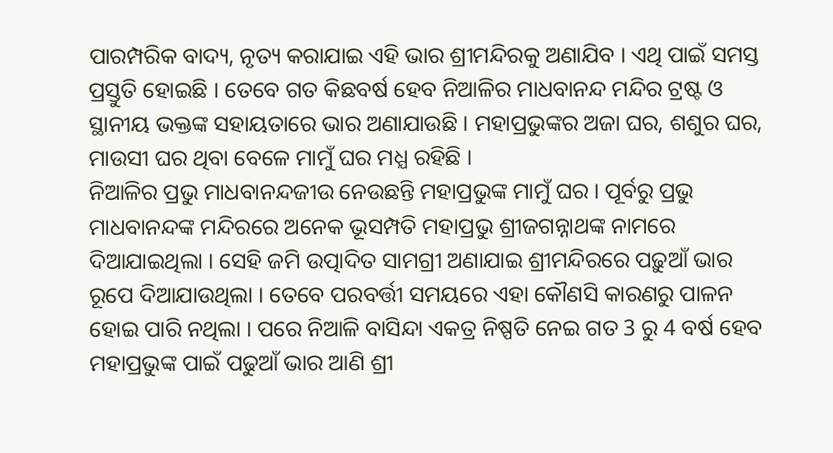ପାରମ୍ପରିକ ବାଦ୍ୟ, ନୃତ୍ୟ କରାଯାଇ ଏହି ଭାର ଶ୍ରୀମନ୍ଦିରକୁ ଅଣାଯିବ । ଏଥି ପାଇଁ ସମସ୍ତ ପ୍ରସ୍ତୁତି ହୋଇଛି । ତେବେ ଗତ କିଛବର୍ଷ ହେବ ନିଆଳିର ମାଧବାନନ୍ଦ ମନ୍ଦିର ଟ୍ରଷ୍ଟ ଓ ସ୍ଥାନୀୟ ଭକ୍ତଙ୍କ ସହାୟତାରେ ଭାର ଅଣାଯାଉଛି । ମହାପ୍ରଭୁଙ୍କର ଅଜା ଘର, ଶଶୁର ଘର, ମାଉସୀ ଘର ଥିବା ବେଳେ ମାମୁଁ ଘର ମଧ୍ଯ ରହିଛି ।
ନିଆଳିର ପ୍ରଭୁ ମାଧବାନନ୍ଦଜୀଉ ନେଉଛନ୍ତି ମହାପ୍ରଭୁଙ୍କ ମାମୁଁ ଘର । ପୂର୍ବରୁ ପ୍ରଭୁ ମାଧବାନନ୍ଦଙ୍କ ମନ୍ଦିରରେ ଅନେକ ଭୂସମ୍ପତି ମହାପ୍ରଭୁ ଶ୍ରୀଜଗନ୍ନାଥଙ୍କ ନାମରେ ଦିଆଯାଇଥିଲା । ସେହି ଜମି ଉତ୍ପାଦିତ ସାମଗ୍ରୀ ଅଣାଯାଇ ଶ୍ରୀମନ୍ଦିରରେ ପଢ଼ୁଆଁ ଭାର ରୂପେ ଦିଆଯାଉଥିଲା । ତେବେ ପରବର୍ତ୍ତୀ ସମୟରେ ଏହା କୌଣସି କାରଣରୁ ପାଳନ ହୋଇ ପାରି ନଥିଲା । ପରେ ନିଆଳି ବାସିନ୍ଦା ଏକତ୍ର ନିଷ୍ପତି ନେଇ ଗତ 3 ରୁ 4 ବର୍ଷ ହେବ ମହାପ୍ରଭୁଙ୍କ ପାଇଁ ପଢୁଆଁ ଭାର ଆଣି ଶ୍ରୀ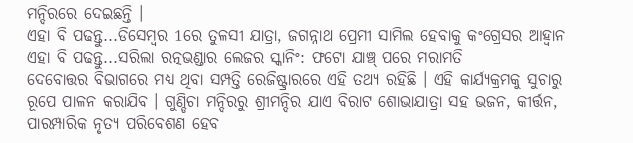ମନ୍ଦିରରେ ଦେଇଛନ୍ତି ।
ଏହା ବି ପଢନ୍ତୁ...ଡିସେମ୍ବର 1ରେ ତୁଳସୀ ଯାତ୍ରା, ଜଗନ୍ନାଥ ପ୍ରେମୀ ସାମିଲ ହେବାକୁ କଂଗ୍ରେସର ଆହ୍ଵାନ
ଏହା ବି ପଢନ୍ତୁ...ସରିଲା ରତ୍ନଭଣ୍ଡାର ଲେଜର ସ୍କାନିଂ: ଫଟୋ ଯାଞ୍ଚ୍ ପରେ ମରାମତି
ଦେବୋତ୍ତର ବିଭାଗରେ ମଧ୍ୟ ଥିବା ସମ୍ପତ୍ତି ରେଜିଷ୍ଟ୍ରାରରେ ଏହି ତଥ୍ୟ ରହିଛି । ଏହି କାର୍ଯ୍ୟକ୍ରମକୁ ସୁଚାରୁ ରୂପେ ପାଳନ କରାଯିବ । ଗୁଣ୍ଡିଚା ମନ୍ଦିରରୁ ଶ୍ରୀମନ୍ଦିର ଯାଏ ବିରାଟ ଶୋଭାଯାତ୍ରା ସହ ଭଜନ, କୀର୍ତ୍ତନ, ପାରମ୍ପାରିକ ନୃତ୍ୟ ପରିବେଶଣ ହେବ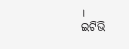।
ଇଟିଭି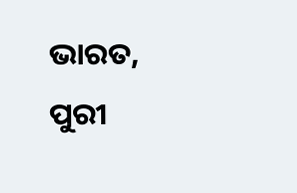ଭାରତ, ପୁରୀ